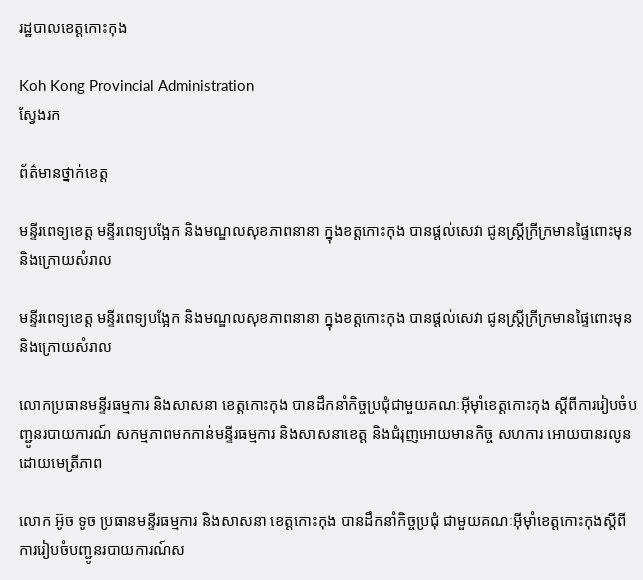រដ្ឋបាលខេត្តកោះកុង

Koh Kong Provincial Administration
ស្វែងរក

ព័ត៌មានថ្នាក់ខេត្ត

មន្ទីរពេទ្យខេត្ត មន្ទីរពេទ្យបង្អែក និងមណ្ឌលសុខភាពនានា ក្នុងខត្តកោះកុង បានផ្តល់សេវា ជូនស្ត្រីក្រីក្រមានផ្ទៃពោះមុន និងក្រោយសំរាល

មន្ទីរពេទ្យខេត្ត មន្ទីរពេទ្យបង្អែក និងមណ្ឌលសុខភាពនានា ក្នុងខត្តកោះកុង បានផ្តល់សេវា ជូនស្ត្រីក្រីក្រមានផ្ទៃពោះមុន និងក្រោយសំរាល

លោកប្រធានមន្ទីរធម្មការ និងសាសនា ខេត្តកោះកុង បានដឹកនាំកិច្ចប្រជុំជាមួយគណៈអុីម៉ាំខេត្តកោះកុង ស្តីពីការរៀបចំបញ្ជូនរបាយការណ៍ សកម្មភាពមកកាន់មន្ទីរធម្មការ និងសាសនាខេត្ត និងជំរុញអោយមានកិច្ច សហការ អោយបានរលូន ដោយមេត្រីភាព

លោក អ៊ូច ទូច ប្រធានមន្ទីរធម្មការ និងសាសនា ខេត្តកោះកុង បានដឹកនាំកិច្ចប្រជុំ ជាមួយគណៈអុីម៉ាំខេត្តកោះកុងស្តីពីការរៀបចំបញ្ជូនរបាយការណ៍ស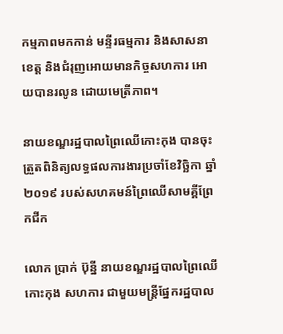កម្មភាពមកកាន់ មន្ទីរធម្មការ និងសាសនាខេត្ត និងជំរុញអោយមានកិច្ចសហការ អោយបានរលូន ដោយមេត្រីភាព។

នាយខណ្ឌរដ្ឋបាលព្រៃឈើកោះកុង បានចុះត្រួតពិនិត្យលទ្ធផលការងារប្រចាំខែវិច្ឆិកា ឆ្នាំ២០១៩ របស់សហគមន៍ព្រៃឈើសាមគ្គីព្រែកជីក

លោក ប្រាក់ ប៊ុន្នី នាយខណ្ឌរដ្ឋបាលព្រៃឈើកោះកុង សហការ ជាមួយមន្ត្រីផ្នែករដ្ឋបាល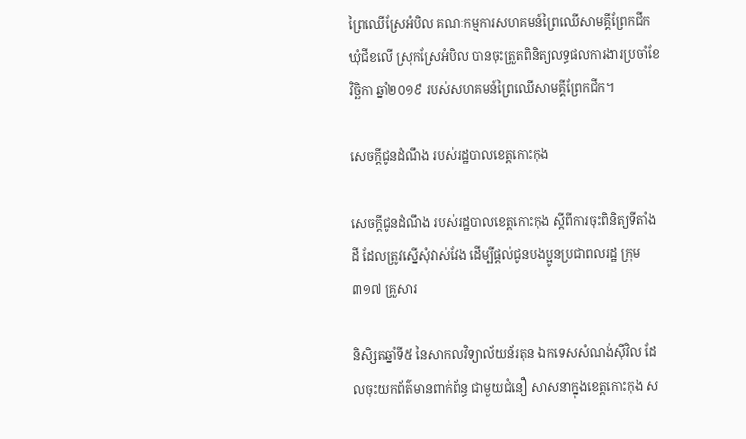ព្រៃឈើស្រែអំបិល គណៈកម្មការសហគមន៍ព្រៃឈើសាមគ្គីព្រែកជីកឃុំជីខលើ ស្រុកស្រែអំបិល បានចុះត្រួតពិនិត្យលទ្ធផលការងារប្រចាំខែវិច្ឆិកា ឆ្នាំ២០១៩ របស់សហគមន៍ព្រៃឈើសាមគ្គីព្រែកជីក។

សេចក្តីជូនដំណឹង របស់រដ្ឋបាលខេត្តកោះកុង

សេចក្តីជូនដំណឹង របស់រដ្ឋបាលខេត្តកោះកុង ស្ដីពីការចុះពិនិត្យទីតាំងដី ដែលត្រូវស្នើសុំវាស់វែង ដើម្បីផ្តល់ជូនបងប្អូនប្រជាពលរដ្ឋ ក្រុម ៣១៧ គ្រួសារ

និសិ្សតឆ្នាំទី៥ នៃសាកលវិទ្យាល័យន័រតុន ឯកទេសសំណង់សុីវិល ដែលចុះយកព័ត៌មានពាក់ព័ន្ធ ជាមួយជំនឿ សាសនាក្នុងខេត្តកោះកុង ស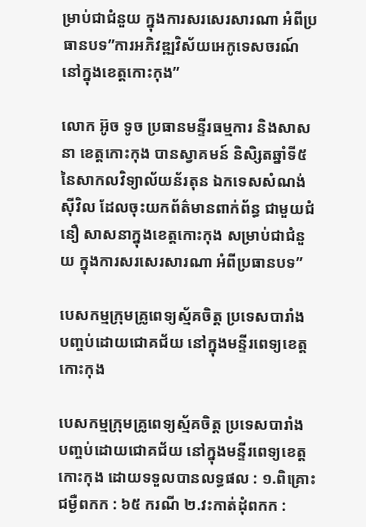ម្រាប់ជាជំនួយ ក្នុងការសរសេរសារណា អំពីប្រធានបទ”ការអភិវឌ្ឍវិស័យអេកូទេសចរណ៍ នៅក្នុងខេត្តកោះកុង”

លោក អ៊ូច ទូច ប្រធានមន្ទីរធម្មការ និងសាសនា ខេត្តកោះកុង បានស្វាគមន៍ និសិ្សតឆ្នាំទី៥ នៃសាកលវិទ្យាល័យន័រតុន ឯកទេសសំណង់សុីវិល ដែលចុះយកព័ត៌មានពាក់ព័ន្ធ ជាមួយជំនឿ សាសនាក្នុងខេត្តកោះកុង សម្រាប់ជាជំនួយ ក្នុងការសរសេរសារណា អំពីប្រធានបទ”

បេសកម្មក្រុមគ្រូពេទ្យស្ម័គចិត្ត ប្រទេសបារាំង បញ្ចប់ដោយជោគជ័យ នៅក្នុងមន្ទីរពេទ្យខេត្តកោះកុង

បេសកម្មក្រុមគ្រូពេទ្យស្ម័គចិត្ត ប្រទេសបារាំង បញ្ចប់ដោយជោគជ័យ នៅក្នុងមន្ទីរពេទ្យខេត្តកោះកុង ដោយទទួលបានលទ្ធផល : ១.ពិគ្រោះជម្ងឺពកក : ៦៥ ករណី ២.វះកាត់ដុំពកក :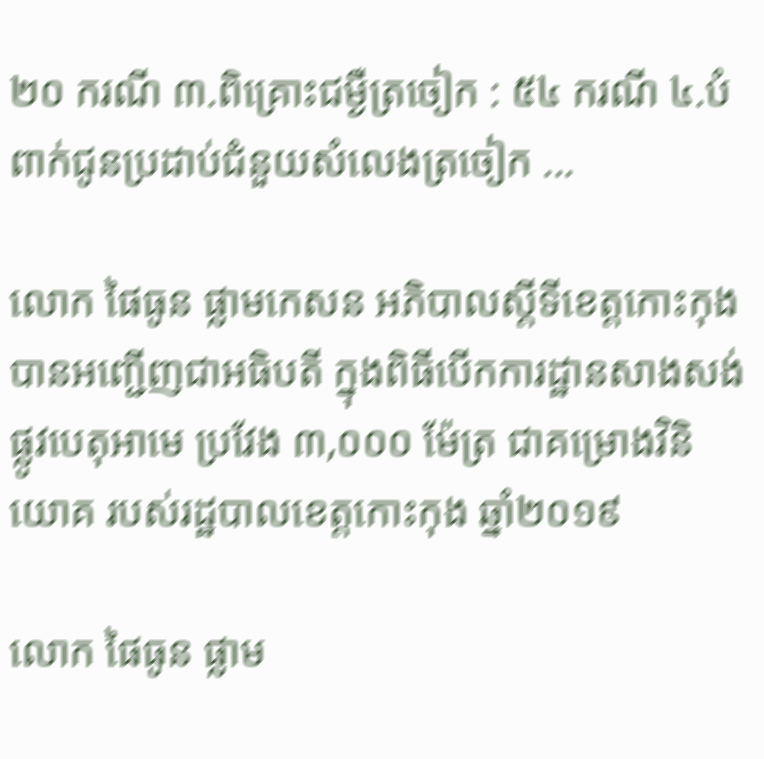២០ ករណី ៣.ពិគ្រោះជម្ងឺត្រចៀក : ៥៤ ករណី ៤.បំពាក់ជូនប្រដាប់ជំនួយសំលេងត្រចៀក ...

លោក ផៃធូន ផ្លាមកេសន អភិបាលស្តីទីខេត្តកោះកុង បានអញ្ជើញជាអធិបតី ក្នុងពិធីបើកការដ្ឋានសាងសង់ផ្លូវបេតុអាមេ ប្រវែង ៣,០០០ ម៉ែត្រ ជាគម្រោងវិនិយោគ របស់រដ្ឋបាលខេត្តកោះកុង ឆ្នាំ២០១៩

លោក ផៃធូន ផ្លាម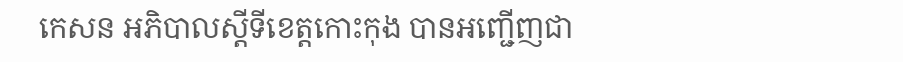កេសន អភិបាលស្តីទីខេត្តកោះកុង បានអញ្ជើញជា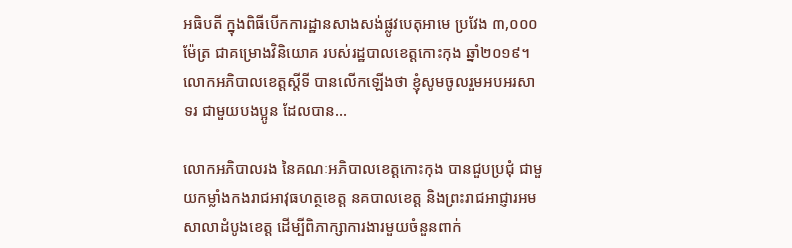អធិបតី ក្នុងពិធីបើកការដ្ឋានសាងសង់ផ្លូវបេតុអាមេ ប្រវែង ៣,០០០ ម៉ែត្រ ជាគម្រោងវិនិយោគ របស់រដ្ឋបាលខេត្តកោះកុង ឆ្នាំ២០១៩។ លោកអភិបាលខេត្តស្តីទី បានលើកឡើងថា ខ្ញុំសូមចូលរួមអបអរសាទរ ជាមួយបងប្អូន ដែលបាន...

លោកអភិបាលរង នៃគណៈអភិបាលខេត្តកោះកុង បានជួបប្រជុំ ជាមួយកម្លាំងកងរាជអាវុធហត្ថខេត្ត នគបាលខេត្ត និងព្រះរាជអាជ្ញារអមសាលាដំបូងខេត្ត ដើម្បីពិភាក្សាការងារមួយចំនួនពាក់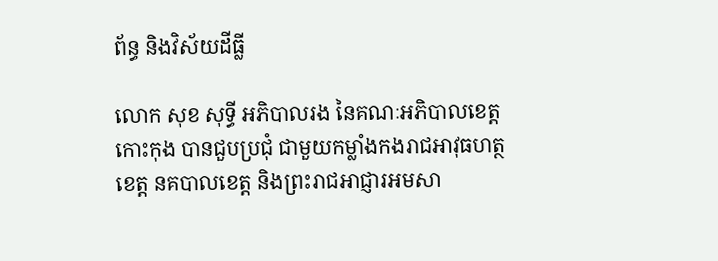ព័ន្ធ និងវិស័យដីធ្លី

លោក សុខ សុទ្ធី អភិបាលរង នៃគណៈអភិបាលខេត្តកោះកុង បានជួបប្រជុំ ជាមួយកម្លាំងកងរាជអាវុធហត្ថខេត្ត នគបាលខេត្ត និងព្រះរាជអាជ្ញារអមសា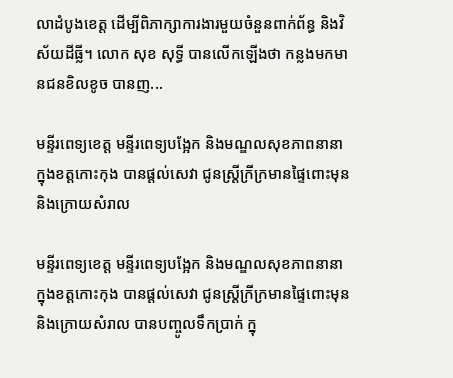លាដំបូងខេត្ត ដើម្បីពិភាក្សាការងារមួយចំនួនពាក់ព័ន្ធ និងវិស័យដីធ្លី។ លោក សុខ សុទ្ធី បានលើកឡេីងថា កន្លងមកមានជនខិលខូច បានញ...

មន្ទីរពេទ្យខេត្ត មន្ទីរពេទ្យបង្អែក និងមណ្ឌលសុខភាពនានា ក្នុងខត្តកោះកុង បានផ្តល់សេវា ជូនស្ត្រីក្រីក្រមានផ្ទៃពោះមុន និងក្រោយសំរាល

មន្ទីរពេទ្យខេត្ត មន្ទីរពេទ្យបង្អែក និងមណ្ឌលសុខភាពនានា ក្នុងខត្តកោះកុង បានផ្តល់សេវា ជូនស្ត្រីក្រីក្រមានផ្ទៃពោះមុន និងក្រោយសំរាល បានបញ្ចូលទឹកប្រាក់ ក្នុ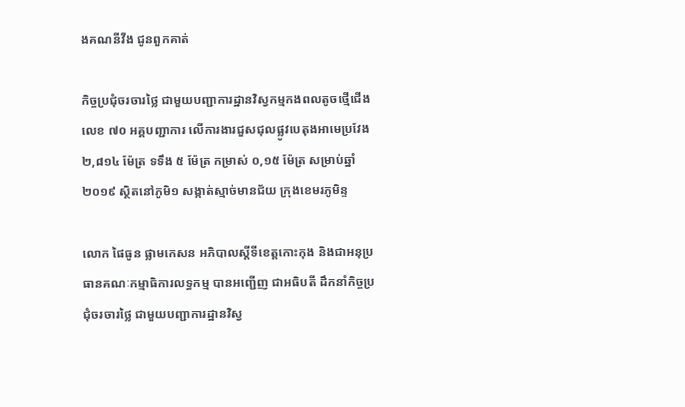ងគណនីវីង ជូនពួកគាត់

កិច្ចប្រជុំចរចារថ្លៃ ជាមួយបញ្ជាការដ្ឋានវិស្វកម្មកងពលតូចថ្មើជើងលេខ ៧០ អគ្គបញ្ជាការ លើការងារជួសជុលផ្លូវបេតុងអាមេប្រវែង ២,៨១៤ ម៉ែត្រ ទទឹង ៥ ម៉ែត្រ កម្រាស់ ០,១៥ ម៉ែត្រ សម្រាប់ឆ្នាំ២០១៩ ស្ថិតនៅភូមិ១ សង្កាត់ស្មាច់មានជ័យ ក្រុងខេមរភូមិន្ទ

លោក ផៃធូន ផ្លាមកេសន អភិបាលស្តីទីខេត្តកោះកុង និងជាអនុប្រធានគណៈកម្មាធិការលទ្ធកម្ម បានអញ្ជើញ ជាអធិបតី ដឹកនាំកិច្ចប្រជុំចរចារថ្លៃ ជាមួយបញ្ជាការដ្ឋានវិស្វ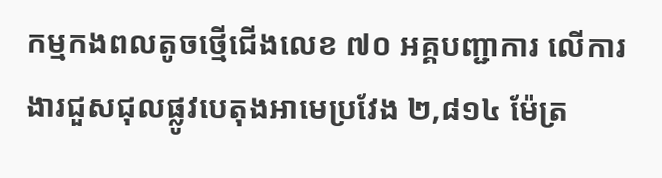កម្មកងពលតូចថ្មើជើងលេខ ៧០ អគ្គបញ្ជាការ លើការងារជួសជុលផ្លូវបេតុងអាមេប្រវែង ២,៨១៤ ម៉ែត្រ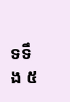ទទឹង ៥